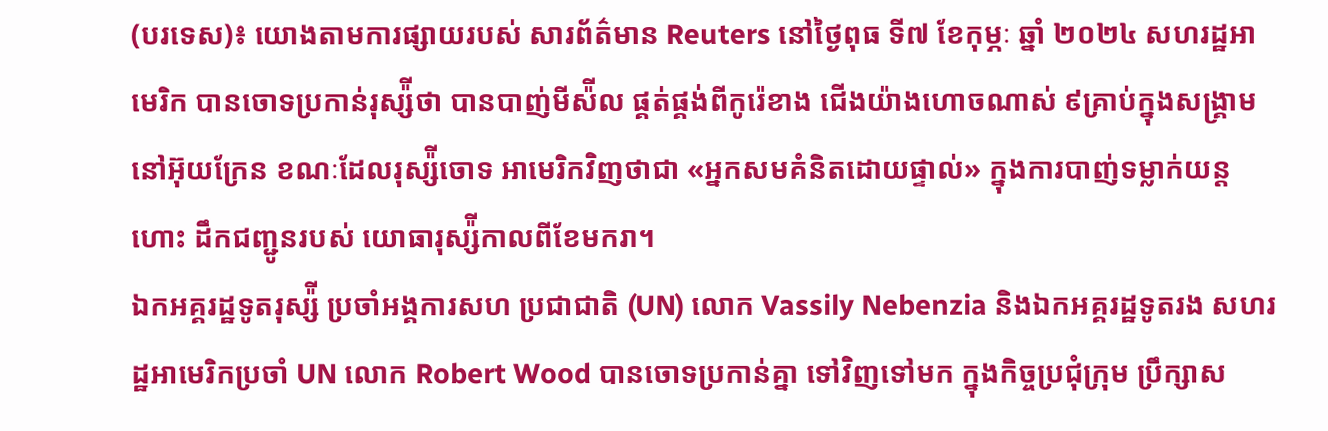(បរទេស)៖ យោងតាមការផ្សាយរបស់ សារព័ត៌មាន Reuters នៅថ្ងៃពុធ ទី៧ ខែកុម្ភៈ ឆ្នាំ ២០២៤ សហរដ្ឋអាមេរិក បានចោទប្រកាន់រុស្ស៉ីថា បានបាញ់មីស៉ីល ផ្គត់ផ្គង់ពីកូរ៉េខាង ជើងយ៉ាងហោចណាស់ ៩គ្រាប់ក្នុងសង្រ្គាម នៅអ៊ុយក្រែន ខណៈដែលរុស្ស៉ីចោទ អាមេរិកវិញថាជា «អ្នកសមគំនិតដោយផ្ទាល់» ក្នុងការបាញ់ទម្លាក់យន្តហោះ ដឹកជញ្ជូនរបស់ យោធារុស្ស៉ីកាលពីខែមករា។
ឯកអគ្គរដ្ឋទូតរុស្ស៉ី ប្រចាំអង្គការសហ ប្រជាជាតិ (UN) លោក Vassily Nebenzia និងឯកអគ្គរដ្ឋទូតរង សហរដ្ឋអាមេរិកប្រចាំ UN លោក Robert Wood បានចោទប្រកាន់គ្នា ទៅវិញទៅមក ក្នុងកិច្ចប្រជុំក្រុម ប្រឹក្សាស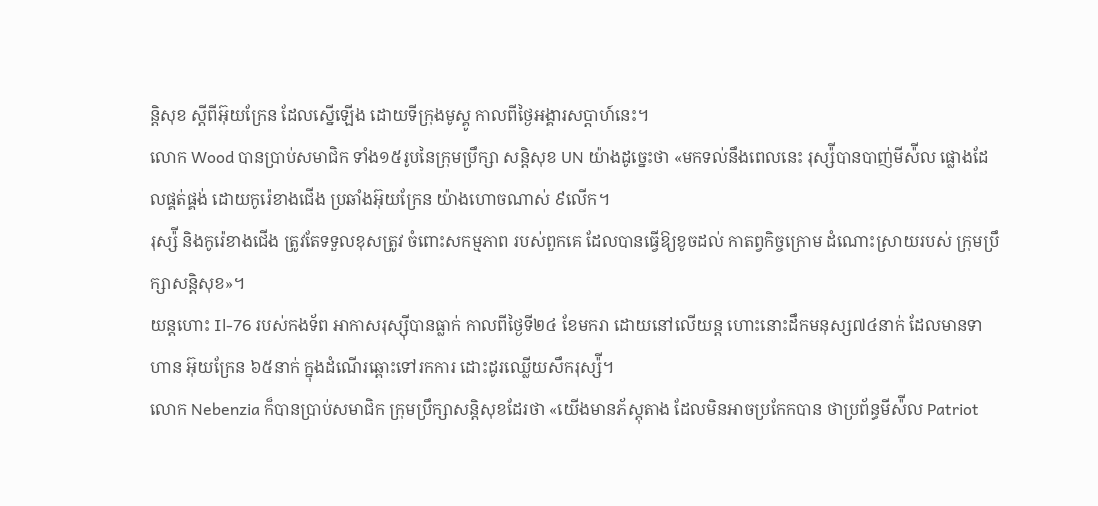ន្តិសុខ ស្តីពីអ៊ុយក្រែន ដែលស្នើឡើង ដោយទីក្រុងមូស្គូ កាលពីថ្ងៃអង្គារសប្តាហ៍នេះ។
លោក Wood បានប្រាប់សមាជិក ទាំង១៥រូបនៃក្រុមប្រឹក្សា សន្តិសុខ UN យ៉ាងដូច្នេះថា «មកទល់នឹងពេលនេះ រុស្ស៉ីបានបាញ់មីស៉ីល ផ្លោងដែលផ្គត់ផ្គង់ ដោយកូរ៉េខាងជើង ប្រឆាំងអ៊ុយក្រែន យ៉ាងហោចណាស់ ៩លើក។
រុស្ស៉ី និងកូរ៉េខាងជើង ត្រូវតែទទួលខុសត្រូវ ចំពោះសកម្មភាព របស់ពួកគេ ដែលបានធ្វើឱ្យខូចដល់ កាតព្វកិច្ចក្រោម ដំណោះស្រាយរបស់ ក្រុមប្រឹក្សាសន្តិសុខ»។
យន្តហោះ Il-76 របស់កងទ័ព អាកាសរុស្ស៊ីបានធ្លាក់ កាលពីថ្ងៃទី២៤ ខែមករា ដោយនៅលើយន្ត ហោះនោះដឹកមនុស្ស៧៤នាក់ ដែលមានទាហាន អ៊ុយក្រែន ៦៥នាក់ ក្នុងដំណើរឆ្ពោះទៅរកការ ដោះដូរឈ្លើយសឹករុស្ស៉ី។
លោក Nebenzia ក៏បានប្រាប់សមាជិក ក្រុមប្រឹក្សាសន្តិសុខដែរថា «យើងមានភ័ស្តុតាង ដែលមិនអាចប្រកែកបាន ថាប្រព័ន្ធមីស៉ីល Patriot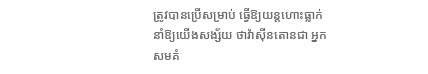ត្រូវបានប្រើសម្រាប់ ធ្វើឱ្យយន្តហោះធ្លាក់ នាំឱ្យយើងសង្ស័យ ថាវ៉ាស៊ីនតោនជា អ្នកសមគំ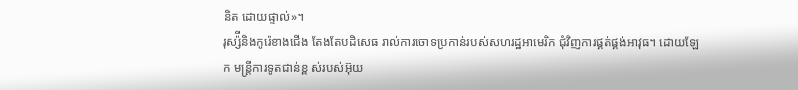និត ដោយផ្ទាល់»។
រុស្ស៉ីនិងកូរ៉េខាងជើង តែងតែបដិសេធ រាល់ការចោទប្រកាន់របស់សហរដ្ឋអាមេរិក ជុំវិញការផ្គត់ផ្គង់អាវុធ។ ដោយឡែក មន្រ្តីការទូតជាន់ខ្ព ស់របស់អ៊ុយ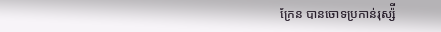ក្រែន បានចោទប្រកាន់រុស្ស៉ី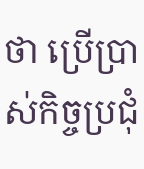ថា ប្រើប្រាស់កិច្ចប្រជុំ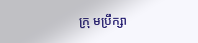ក្រុ មប្រឹក្សា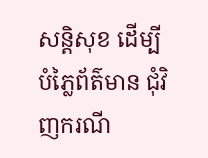សន្តិសុខ ដើម្បីបំភ្លៃព័ត៌មាន ជុំវិញករណី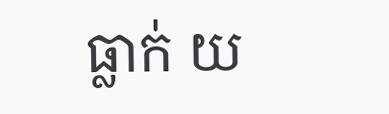ធ្លាក់ យ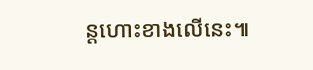ន្តហោះខាងលើនេះ៕